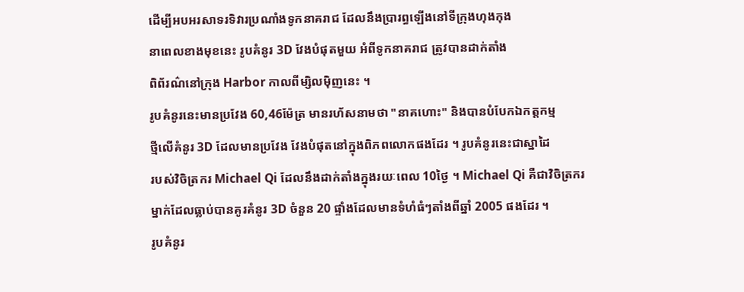ដើម្បីអបអរសាទរទិវារប្រណាំងទូកនាគរាជ ដែលនឹងប្រារព្ធឡើងនៅទីក្រុងហុងកុង
នាពេលខាងមុខនេះ រូបគំនូរ 3D វែងបំផុតមួយ អំពីទូកនាគរាជ ត្រូវបានដាក់តាំង
ពិព័រណ៌នៅក្រុង Harbor កាលពីម្សិលម៉ិញនេះ ។
រូបគំនូរនេះមានប្រវែង 60,46ម៉ែត្រ មានរហ័សនាមថា "នាគហោះ" និងបានបំបែកឯកត្តកម្ម
ថ្មីលើគំនូរ 3D ដែលមានប្រវែង វែងបំផុតនៅក្នុងពិភពលោកផងដែរ ។ រូបគំនូរនេះជាស្នាដៃ
របស់វិចិត្រករ Michael Qi ដែលនឹងដាក់តាំងក្នុងរយៈពេល 10ថ្ងៃ ។ Michael Qi គឺជាវិចិត្រករ
ម្នាក់ដែលធ្លាប់បានគូរគំនូរ 3D ចំនួន 20 ផ្ទាំងដែលមានទំហំធំៗតាំងពីឆ្នាំ 2005 ផងដែរ ។
រូបគំនូរ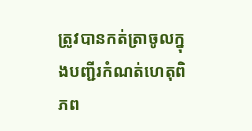ត្រូវបានកត់ត្រាចូលក្នុងបញ្ជីរកំណត់ហេតុពិភព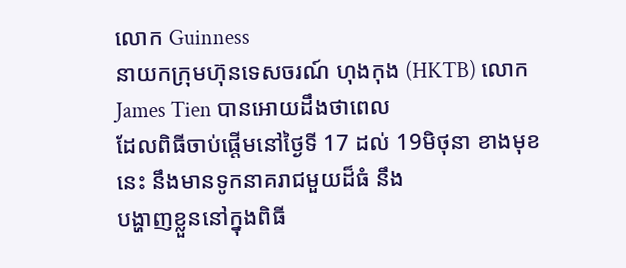លោក Guinness
នាយកក្រុមហ៊ុនទេសចរណ៍ ហុងកុង (HKTB) លោក James Tien បានអោយដឹងថាពេល
ដែលពិធីចាប់ផ្តើមនៅថ្ងៃទី 17 ដល់ 19មិថុនា ខាងមុខនេះ នឹងមានទូកនាគរាជមួយដ៏ធំ នឹង
បង្ហាញខ្លួននៅក្នុងពិធី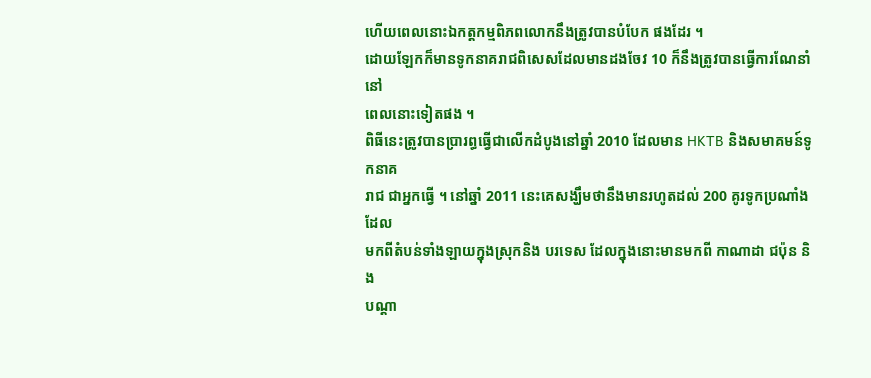ហើយពេលនោះឯកត្តកម្មពិភពលោកនឹងត្រូវបានបំបែក ផងដែរ ។
ដោយឡែកក៏មានទូកនាគរាជពិសេសដែលមានដងចែវ 10 ក៏នឹងត្រូវបានធ្វើការណែនាំនៅ
ពេលនោះទៀតផង ។
ពិធីនេះត្រូវបានប្រារព្ធធ្វើជាលើកដំបូងនៅឆ្នាំ 2010 ដែលមាន HKTB និងសមាគមន៍ទូកនាគ
រាជ ជាអ្នកធ្វើ ។ នៅឆ្នាំ 2011 នេះគេសង្ឃឹមថានឹងមានរហូតដល់ 200 គូរទូកប្រណាំងដែល
មកពីតំបន់ទាំងឡាយក្នុងស្រុកនិង បរទេស ដែលក្នុងនោះមានមកពី កាណាដា ជប៉ុន និង
បណ្តា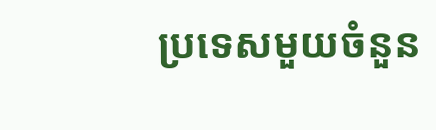ប្រទេសមួយចំនួន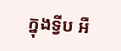ក្នុងទ្វីប អឺ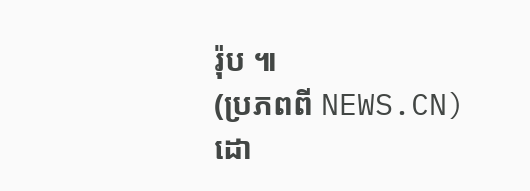រ៉ុប ៕
(ប្រភពពី NEWS.CN)
ដោ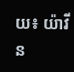យ៖ យ៉ាវីន